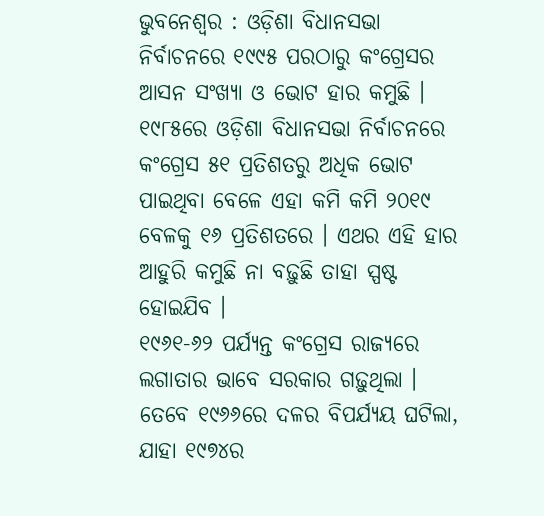ଭୁବନେଶ୍ୱର : ଓଡ଼ିଶା ବିଧାନସଭା ନିର୍ବାଚନରେ ୧୯୯୫ ପରଠାରୁ କଂଗ୍ରେସର ଆସନ ସଂଖ୍ୟା ଓ ଭୋଟ ହାର କମୁଛି । ୧୯୮୫ରେ ଓଡ଼ିଶା ବିଧାନସଭା ନିର୍ବାଚନରେ କଂଗ୍ରେସ ୫୧ ପ୍ରତିଶତରୁ ଅଧିକ ଭୋଟ ପାଇଥିବା ବେଳେ ଏହା କମି କମି ୨୦୧୯ ବେଳକୁ ୧୬ ପ୍ରତିଶତରେ । ଏଥର ଏହି ହାର ଆହୁରି କମୁଛି ନା ବଢ଼ୁଛି ତାହା ସ୍ପଷ୍ଟ ହୋଇଯିବ ।
୧୯୬୧-୬୨ ପର୍ଯ୍ୟନ୍ତ କଂଗ୍ରେସ ରାଜ୍ୟରେ ଲଗାତାର ଭାବେ ସରକାର ଗଢ଼ୁଥିଲା । ତେବେ ୧୯୬୬ରେ ଦଳର ବିପର୍ଯ୍ୟୟ ଘଟିଲା, ଯାହା ୧୯୭୪ର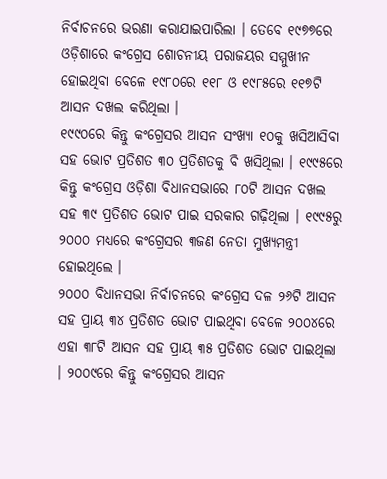ନିର୍ବାଚନରେ ଭରଣା କରାଯାଇପାରିଲା । ତେବେ ୧୯୭୭ରେ ଓଡ଼ିଶାରେ କଂଗ୍ରେସ ଶୋଚନୀୟ ପରାଜୟର ସମ୍ମୁଖୀନ ହୋଇଥିବା ବେଳେ ୧୯୮୦ରେ ୧୧୮ ଓ ୧୯୮୫ରେ ୧୧୭ଟି ଆସନ ଦଖଲ କରିଥିଲା ।
୧୯୯୦ରେ କିନ୍ତୁ କଂଗ୍ରେସର ଆସନ ସଂଖ୍ୟା ୧୦କୁ ଖସିଆସିବା ସହ ଭୋଟ ପ୍ରତିଶତ ୩୦ ପ୍ରତିଶତକୁ ବି ଖସିଥିଲା । ୧୯୯୫ରେ କିନ୍ତୁ କଂଗ୍ରେସ ଓଡ଼ିଶା ବିଧାନସଭାରେ ୮୦ଟି ଆସନ ଦଖଲ ସହ ୩୯ ପ୍ରତିଶତ ଭୋଟ ପାଇ ସରକାର ଗଢ଼ିଥିଲା । ୧୯୯୫ରୁ ୨୦୦୦ ମଧ୍ୟରେ କଂଗ୍ରେସର ୩ଜଣ ନେତା ମୁଖ୍ୟମନ୍ତ୍ରୀ ହୋଇଥିଲେ ।
୨୦୦୦ ବିଧାନସଭା ନିର୍ବାଚନରେ କଂଗ୍ରେସ ଦଳ ୨୬ଟି ଆସନ ସହ ପ୍ରାୟ ୩୪ ପ୍ରତିଶତ ଭୋଟ ପାଇଥିବା ବେଳେ ୨୦୦୪ରେ ଏହା ୩୮ଟି ଆସନ ସହ ପ୍ରାୟ ୩୫ ପ୍ରତିଶତ ଭୋଟ ପାଇଥିଲା । ୨୦୦୯ରେ କିନ୍ତୁ କଂଗ୍ରେସର ଆସନ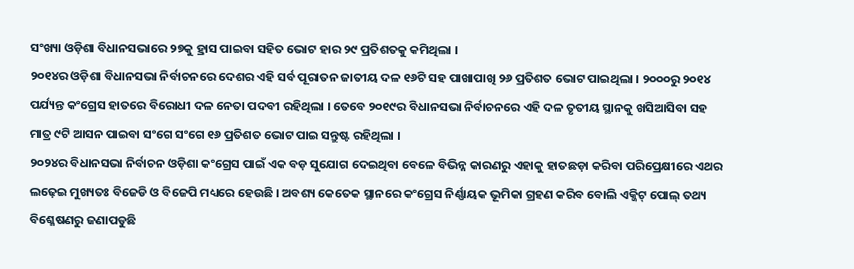ସଂଖ୍ୟା ଓଡ଼ିଶା ବିଧାନସଭାରେ ୨୭କୁ ହ୍ରାସ ପାଇବା ସହିତ ଭୋଟ ହାର ୨୯ ପ୍ରତିଶତକୁ କମିଥିଲା ।
୨୦୧୪ର ଓଡ଼ିଶା ବିଧାନସଭା ନିର୍ବାଚନରେ ଦେଶର ଏହି ସର୍ବ ପୂରାତନ ଜାତୀୟ ଦଳ ୧୬ଟି ସହ ପାଖାପାଖି ୨୬ ପ୍ରତିଶତ ଭୋଟ ପାଇଥିଲା । ୨୦୦୦ରୁ ୨୦୧୪ ପର୍ଯ୍ୟନ୍ତ କଂଗ୍ରେସ ହାତରେ ବିରୋଧୀ ଦଳ ନେତା ପଦବୀ ରହିଥିଲା । ତେବେ ୨୦୧୯ର ବିଧାନସଭା ନିର୍ବାଚନରେ ଏହି ଦଳ ତୃତୀୟ ସ୍ଥାନକୁ ଖସିଆସିବା ସହ ମାତ୍ର ୯ଟି ଆସନ ପାଇବା ସଂଗେ ସଂଗେ ୧୬ ପ୍ରତିଶତ ଭୋଟ ପାଇ ସନ୍ତୁଷ୍ଟ ରହିଥିଲା ।
୨୦୨୪ର ବିଧାନସଭା ନିର୍ବାଚନ ଓଡ଼ିଶା କଂଗ୍ରେସ ପାଇଁ ଏକ ବଡ଼ ସୁଯୋଗ ଦେଇଥିବା ବେଳେ ବିଭିନ୍ନ କାରଣରୁ ଏହାକୁ ହାତଛଡ଼ା କରିବା ପରିପ୍ରେକ୍ଷୀରେ ଏଥର ଲଢ଼େଇ ମୁଖ୍ୟତଃ ବିଜେଡି ଓ ବିଜେପି ମଧ୍ୟରେ ହେଉଛି । ଅବଶ୍ୟ କେତେକ ସ୍ଥାନରେ କଂଗ୍ରେସ ନିର୍ଣ୍ଣାୟକ ଭୂମିକା ଗ୍ରହଣ କରିବ ବୋଲି ଏକ୍ଜିଟ୍ ପୋଲ୍ ତଥ୍ୟ ବିଶ୍ଳେଷଣରୁ ଜଣାପଡୁଛି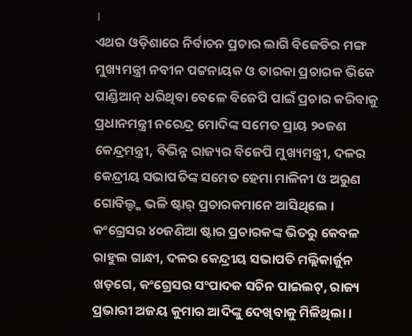।
ଏଥର ଓଡ଼ିଶାରେ ନିର୍ବାଚନ ପ୍ରଚାର ଲାଗି ବିଜେଡିର ମଙ୍ଗ ମୁଖ୍ୟମନ୍ତ୍ରୀ ନବୀନ ପଟ୍ଟନାୟକ ଓ ତାରକା ପ୍ରଚାରକ ଭିକେ ପାଣ୍ଡିଆନ୍ ଧରିଥିବା ବେଳେ ବିଜେପି ପାଇଁ ପ୍ରଚାର କରିବାକୁ ପ୍ରଧାନମନ୍ତ୍ରୀ ନରେନ୍ଦ୍ର ମୋଦିଙ୍କ ସମେତ ପ୍ରାୟ ୨୦ଜଣ କେନ୍ଦ୍ରମନ୍ତ୍ରୀ, ବିଭିନ୍ନ ରାଜ୍ୟର ବିଜେପି ମୁଖ୍ୟମନ୍ତ୍ରୀ, ଦଳର କେନ୍ଦ୍ରୀୟ ସଭାପତିଙ୍କ ସମେତ ହେମା ମାଳିନୀ ଓ ଅରୁଣ ଗୋବିଲ୍ଙ୍କ ଭଳି ଷ୍ଟାର୍ ପ୍ରଚାରକମାନେ ଆସିଥିଲେ ।
କଂଗ୍ରେସର ୪୦ଜଣିଆ ଷ୍ଟାର ପ୍ରଚାରକଙ୍କ ଭିତରୁ କେବଳ ରାହୁଲ ଗାନ୍ଧୀ, ଦଳର କେନ୍ଦ୍ରୀୟ ସଭାପତି ମଲ୍ଲିକାର୍ଜୁନ ଖଡ଼ଗେ, କଂଗ୍ରେସର ସଂପାଦକ ସଚିନ ପାଇଲଟ୍, ରାଜ୍ୟ ପ୍ରଭାରୀ ଅଜୟ କୁମାର ଆଦିଙ୍କୁ ଦେଖିବାକୁ ମିଳିଥିଲା ।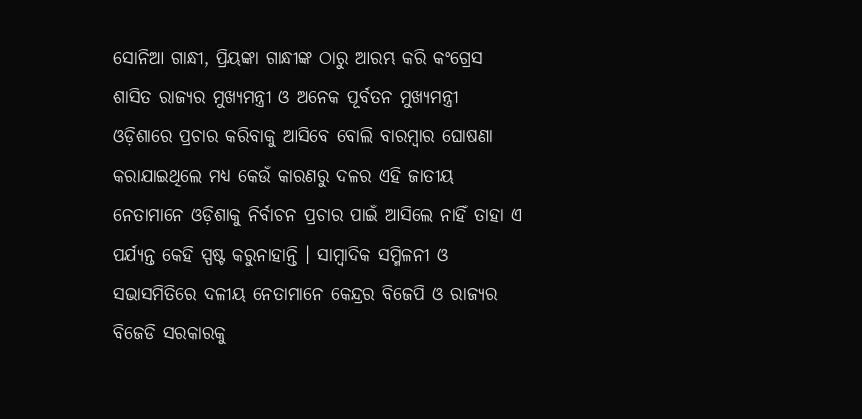ସୋନିଆ ଗାନ୍ଧୀ, ପ୍ରିୟଙ୍କା ଗାନ୍ଧୀଙ୍କ ଠାରୁ ଆରମ୍ଭ କରି କଂଗ୍ରେସ ଶାସିତ ରାଜ୍ୟର ମୁଖ୍ୟମନ୍ତ୍ରୀ ଓ ଅନେକ ପୂର୍ବତନ ମୁଖ୍ୟମନ୍ତ୍ରୀ ଓଡ଼ିଶାରେ ପ୍ରଚାର କରିବାକୁ ଆସିବେ ବୋଲି ବାରମ୍ବାର ଘୋଷଣା କରାଯାଇଥିଲେ ମଧ୍ୟ କେଉଁ କାରଣରୁ ଦଳର ଏହି ଜାତୀୟ ନେତାମାନେ ଓଡ଼ିଶାକୁ ନିର୍ବାଚନ ପ୍ରଚାର ପାଇଁ ଆସିଲେ ନାହିଁ ତାହା ଏ ପର୍ଯ୍ୟନ୍ତ କେହି ସ୍ପଷ୍ଟ କରୁନାହାନ୍ତି । ସାମ୍ବାଦିକ ସମ୍ମିଳନୀ ଓ ସଭାସମିତିରେ ଦଳୀୟ ନେତାମାନେ କେନ୍ଦ୍ରର ବିଜେପି ଓ ରାଜ୍ୟର ବିଜେଡି ସରକାରକୁ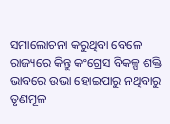ସମାଲୋଚନା କରୁଥିବା ବେଳେ ରାଜ୍ୟରେ କିନ୍ତୁ କଂଗ୍ରେସ ବିକଳ୍ପ ଶକ୍ତି ଭାବରେ ଉଭା ହୋଇପାରୁ ନଥିବାରୁ ତୃଣମୂଳ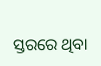ସ୍ତରରେ ଥିବା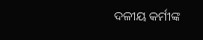ଦଳୀୟ କର୍ମୀଙ୍କ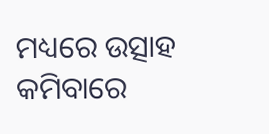ମଧ୍ୟରେ ଉତ୍ସାହ କମିବାରେ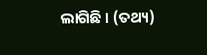ଲାଗିଛି । (ତଥ୍ୟ)